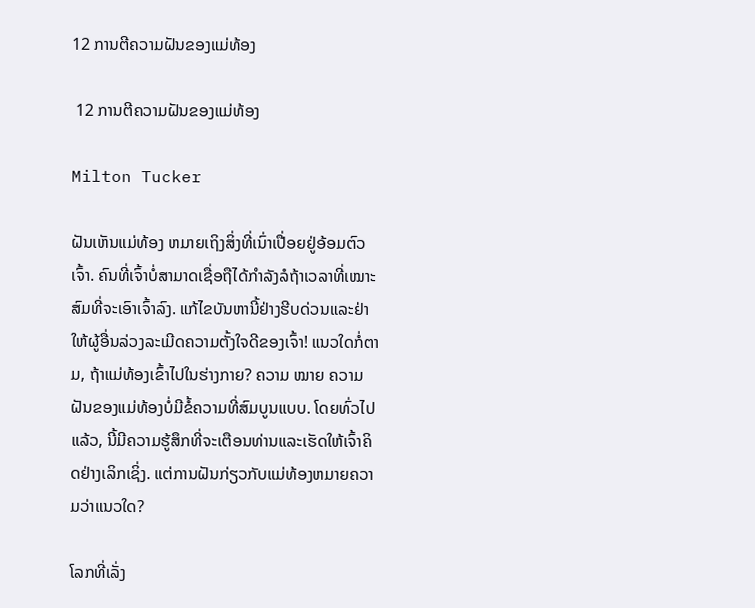12 ການຕີຄວາມຝັນຂອງແມ່ທ້ອງ

 12 ການຕີຄວາມຝັນຂອງແມ່ທ້ອງ

Milton Tucker

ຝັນເຫັນແມ່ທ້ອງ ຫມາຍເຖິງສິ່ງທີ່ເນົ່າເປື່ອຍຢູ່ອ້ອມຕົວເຈົ້າ. ຄົນທີ່ເຈົ້າບໍ່ສາມາດເຊື່ອຖືໄດ້ກຳລັງລໍຖ້າເວລາທີ່ເໝາະສົມທີ່ຈະເອົາເຈົ້າລົງ. ແກ້ໄຂບັນຫານີ້ຢ່າງຮີບດ່ວນແລະຢ່າໃຫ້ຜູ້ອື່ນລ່ວງລະເມີດຄວາມຕັ້ງໃຈດີຂອງເຈົ້າ! ແນວໃດກໍ່ຕາມ, ຖ້າແມ່ທ້ອງເຂົ້າໄປໃນຮ່າງກາຍ? ຄວາມ ໝາຍ ຄວາມຝັນຂອງແມ່ທ້ອງບໍ່ມີຂໍ້ຄວາມທີ່ສົມບູນແບບ. ໂດຍທົ່ວໄປແລ້ວ, ນີ້ມີຄວາມຮູ້ສຶກທີ່ຈະເຕືອນທ່ານແລະເຮັດໃຫ້ເຈົ້າຄິດຢ່າງເລິກເຊິ່ງ. ແຕ່ການຝັນກ່ຽວກັບແມ່ທ້ອງຫມາຍຄວາມວ່າແນວໃດ?

ໂລກທີ່ເລັ່ງ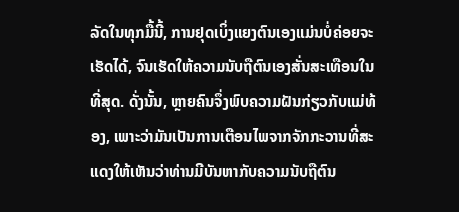ລັດໃນທຸກມື້ນີ້, ການຢຸດເບິ່ງແຍງຕົນເອງແມ່ນບໍ່ຄ່ອຍຈະເຮັດໄດ້, ຈົນເຮັດໃຫ້ຄວາມນັບຖືຕົນເອງສັ່ນສະເທືອນໃນທີ່ສຸດ. ດັ່ງນັ້ນ, ຫຼາຍຄົນຈຶ່ງພົບຄວາມຝັນກ່ຽວກັບແມ່ທ້ອງ, ເພາະວ່າມັນເປັນການເຕືອນໄພຈາກຈັກກະວານທີ່ສະແດງໃຫ້ເຫັນວ່າທ່ານມີບັນຫາກັບຄວາມນັບຖືຕົນ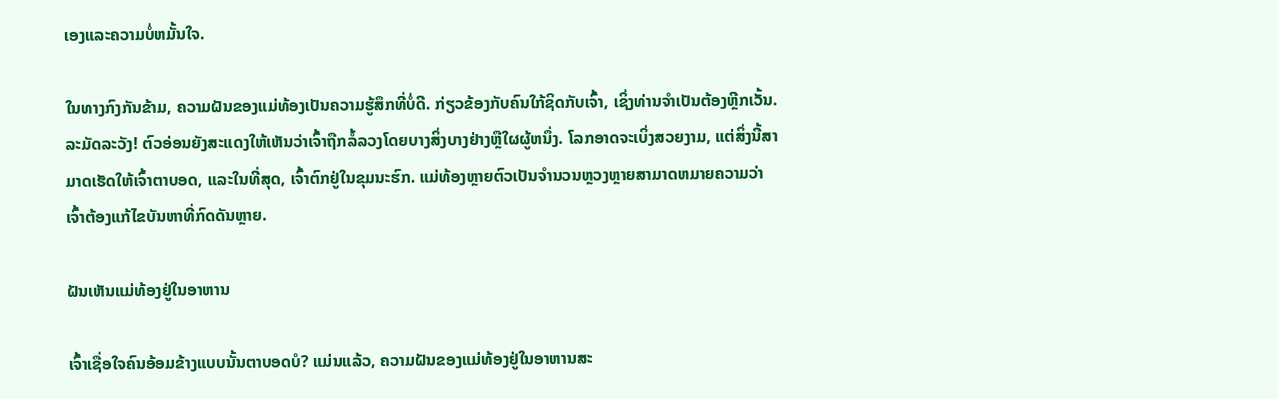ເອງແລະຄວາມບໍ່ຫມັ້ນໃຈ.

ໃນທາງກົງກັນຂ້າມ, ຄວາມຝັນຂອງແມ່ທ້ອງເປັນຄວາມຮູ້ສຶກທີ່ບໍ່ດີ. ກ່ຽວຂ້ອງກັບຄົນໃກ້ຊິດກັບເຈົ້າ, ເຊິ່ງທ່ານຈໍາເປັນຕ້ອງຫຼີກເວັ້ນ. ລະມັດລະວັງ! ຕົວອ່ອນຍັງສະແດງໃຫ້ເຫັນວ່າເຈົ້າຖືກລໍ້ລວງໂດຍບາງສິ່ງບາງຢ່າງຫຼືໃຜຜູ້ຫນຶ່ງ. ໂລກອາດຈະເບິ່ງສວຍງາມ, ແຕ່ສິ່ງນີ້ສາມາດເຮັດໃຫ້ເຈົ້າຕາບອດ, ແລະໃນທີ່ສຸດ, ເຈົ້າຕົກຢູ່ໃນຂຸມນະຮົກ. ແມ່ທ້ອງຫຼາຍຕົວເປັນຈໍານວນຫຼວງຫຼາຍສາມາດຫມາຍຄວາມວ່າເຈົ້າຕ້ອງແກ້ໄຂບັນຫາທີ່ກົດດັນຫຼາຍ.

ຝັນເຫັນແມ່ທ້ອງຢູ່ໃນອາຫານ

ເຈົ້າເຊື່ອໃຈຄົນອ້ອມຂ້າງແບບນັ້ນຕາບອດບໍ? ແມ່ນແລ້ວ, ຄວາມຝັນຂອງແມ່ທ້ອງຢູ່ໃນອາຫານສະ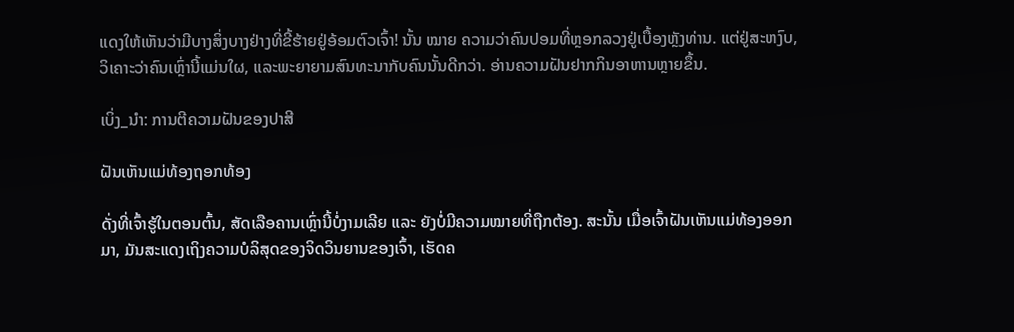ແດງໃຫ້ເຫັນວ່າມີບາງສິ່ງບາງຢ່າງທີ່ຂີ້ຮ້າຍຢູ່ອ້ອມຕົວເຈົ້າ! ນັ້ນ ໝາຍ ຄວາມວ່າຄົນປອມທີ່ຫຼອກລວງຢູ່ເບື້ອງຫຼັງທ່ານ. ແຕ່ຢູ່ສະຫງົບ, ວິເຄາະວ່າຄົນເຫຼົ່ານີ້ແມ່ນໃຜ, ແລະພະຍາຍາມສົນທະນາກັບຄົນນັ້ນດີກວ່າ. ອ່ານຄວາມຝັນຢາກກິນອາຫານຫຼາຍຂຶ້ນ.

ເບິ່ງ_ນຳ: ການຕີຄວາມຝັນຂອງປາສີ

ຝັນເຫັນແມ່ທ້ອງຖອກທ້ອງ

ດັ່ງທີ່ເຈົ້າຮູ້ໃນຕອນຕົ້ນ, ສັດເລືອຄານເຫຼົ່ານີ້ບໍ່ງາມເລີຍ ແລະ ຍັງບໍ່ມີຄວາມໝາຍທີ່ຖືກຕ້ອງ. ສະນັ້ນ ເມື່ອເຈົ້າຝັນເຫັນແມ່ທ້ອງອອກມາ, ມັນສະແດງເຖິງຄວາມບໍລິສຸດຂອງຈິດວິນຍານຂອງເຈົ້າ, ເຮັດຄ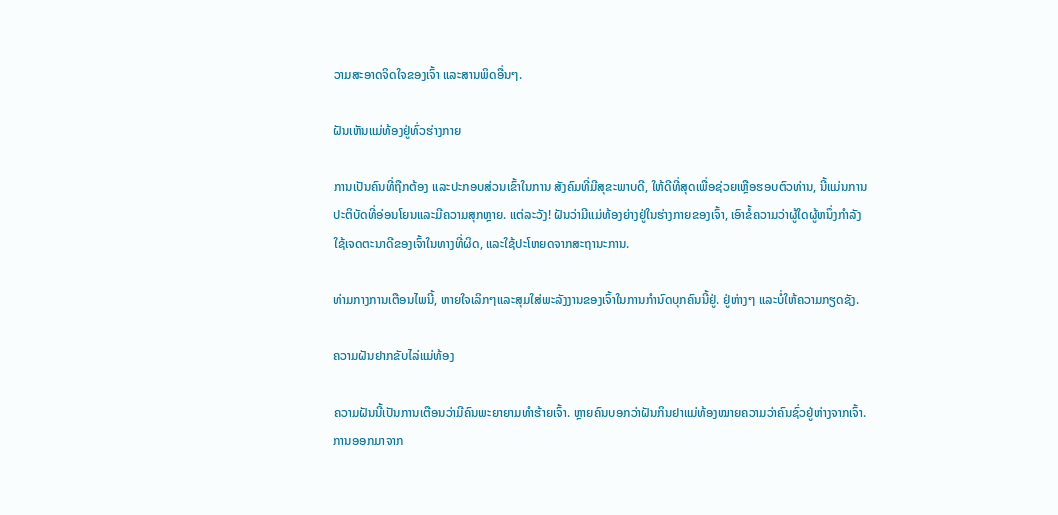ວາມສະອາດຈິດໃຈຂອງເຈົ້າ ແລະສານພິດອື່ນໆ.

ຝັນເຫັນແມ່ທ້ອງຢູ່ທົ່ວຮ່າງກາຍ

ການເປັນຄົນທີ່ຖືກຕ້ອງ ແລະປະກອບສ່ວນເຂົ້າໃນການ ສັງຄົມທີ່ມີສຸຂະພາບດີ, ໃຫ້ດີທີ່ສຸດເພື່ອຊ່ວຍເຫຼືອຮອບຕົວທ່ານ, ນີ້ແມ່ນການປະຕິບັດທີ່ອ່ອນໂຍນແລະມີຄວາມສຸກຫຼາຍ. ແຕ່ລະວັງ! ຝັນວ່າມີແມ່ທ້ອງຍ່າງຢູ່ໃນຮ່າງກາຍຂອງເຈົ້າ, ເອົາຂໍ້ຄວາມວ່າຜູ້ໃດຜູ້ຫນຶ່ງກໍາລັງໃຊ້ເຈດຕະນາດີຂອງເຈົ້າໃນທາງທີ່ຜິດ, ແລະໃຊ້ປະໂຫຍດຈາກສະຖານະການ.

ທ່າມກາງການເຕືອນໄພນີ້, ຫາຍໃຈເລິກໆແລະສຸມໃສ່ພະລັງງານຂອງເຈົ້າໃນການກໍານົດບຸກຄົນນີ້ຢູ່. ຢູ່ຫ່າງໆ ແລະບໍ່ໃຫ້ຄວາມກຽດຊັງ.

ຄວາມຝັນຢາກຂັບໄລ່ແມ່ທ້ອງ

ຄວາມຝັນນີ້ເປັນການເຕືອນວ່າມີຄົນພະຍາຍາມທຳຮ້າຍເຈົ້າ. ຫຼາຍຄົນບອກວ່າຝັນກິນຢາແມ່ທ້ອງໝາຍຄວາມວ່າຄົນຊົ່ວຢູ່ຫ່າງຈາກເຈົ້າ. ການອອກມາຈາກ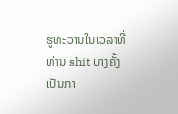ຮູທະວານໃນເວລາທີ່ທ່ານ shit ບາງຄັ້ງເປັນກາ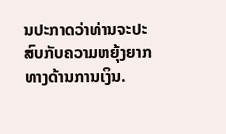ນປະກາດວ່າທ່ານຈະປະສົບກັບຄວາມຫຍຸ້ງຍາກທາງດ້ານການເງິນ.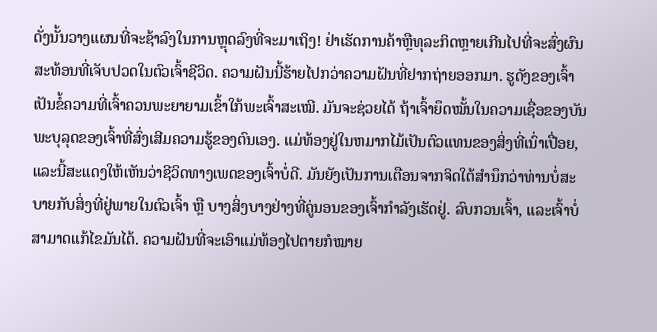ດັ່ງນັ້ນວາງແຜນທີ່ຈະຊ້າລົງໃນການຫຼຸດລົງທີ່ຈະມາເຖິງ! ຢ່າເຮັດການຄ້າຫຼືທຸລະກິດຫຼາຍເກີນໄປທີ່ຈະສົ່ງຜົນສະທ້ອນທີ່ເຈັບປວດໃນຕົວເຈົ້າຊີວິດ. ຄວາມຝັນນີ້ຮ້າຍໄປກວ່າຄວາມຝັນທີ່ຢາກຖ່າຍອອກມາ. ຮູດັງຂອງເຈົ້າເປັນຂໍ້ຄວາມທີ່ເຈົ້າຄວນພະຍາຍາມເຂົ້າໃກ້ພະເຈົ້າສະເໝີ. ມັນຈະຊ່ວຍໄດ້ ຖ້າເຈົ້າຍຶດໝັ້ນໃນຄວາມເຊື່ອຂອງບັນພະບຸລຸດຂອງເຈົ້າທີ່ສົ່ງເສີມຄວາມຮູ້ຂອງຕົນເອງ. ແມ່ທ້ອງຢູ່ໃນຫມາກໄມ້ເປັນຕົວແທນຂອງສິ່ງທີ່ເນົ່າເປື່ອຍ, ແລະນີ້ສະແດງໃຫ້ເຫັນວ່າຊີວິດທາງເພດຂອງເຈົ້າບໍ່ດີ. ມັນຍັງເປັນການເຕືອນຈາກຈິດໃຕ້ສຳນຶກວ່າທ່ານບໍ່ສະບາຍກັບສິ່ງທີ່ຢູ່ພາຍໃນຕົວເຈົ້າ ຫຼື ບາງສິ່ງບາງຢ່າງທີ່ຄູ່ນອນຂອງເຈົ້າກຳລັງເຮັດຢູ່. ລົບກວນເຈົ້າ, ແລະເຈົ້າບໍ່ສາມາດແກ້ໄຂມັນໄດ້. ຄວາມຝັນທີ່ຈະເອົາແມ່ທ້ອງໄປຕາຍກໍໝາຍ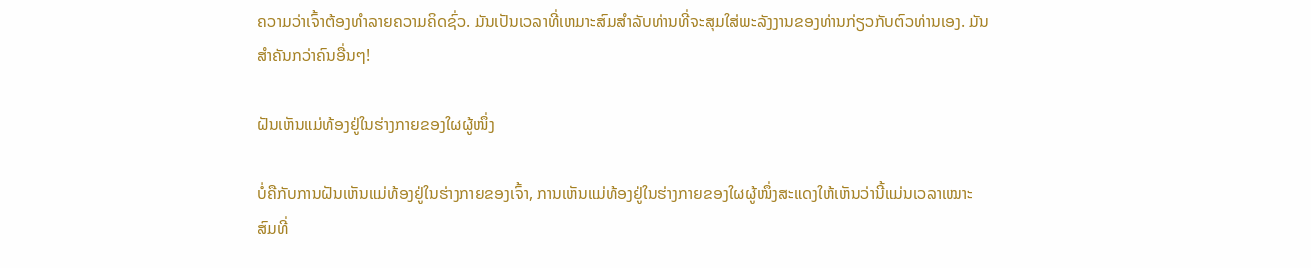ຄວາມວ່າເຈົ້າຕ້ອງທຳລາຍຄວາມຄິດຊົ່ວ. ມັນເປັນເວລາທີ່ເຫມາະສົມສໍາລັບທ່ານທີ່ຈະສຸມໃສ່ພະລັງງານຂອງທ່ານກ່ຽວກັບຕົວທ່ານເອງ. ມັນສຳຄັນກວ່າຄົນອື່ນໆ!

ຝັນເຫັນແມ່ທ້ອງຢູ່ໃນຮ່າງກາຍຂອງໃຜຜູ້ໜຶ່ງ

ບໍ່ຄືກັບການຝັນເຫັນແມ່ທ້ອງຢູ່ໃນຮ່າງກາຍຂອງເຈົ້າ, ການເຫັນແມ່ທ້ອງຢູ່ໃນຮ່າງກາຍຂອງໃຜຜູ້ໜຶ່ງສະແດງໃຫ້ເຫັນວ່ານີ້ແມ່ນເວລາເໝາະສົມທີ່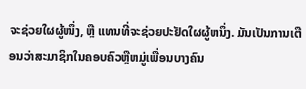ຈະຊ່ວຍໃຜຜູ້ໜຶ່ງ, ຫຼື ແທນທີ່ຈະຊ່ວຍປະຢັດໃຜຜູ້ຫນຶ່ງ. ມັນເປັນການເຕືອນວ່າສະມາຊິກໃນຄອບຄົວຫຼືຫມູ່ເພື່ອນບາງຄົນ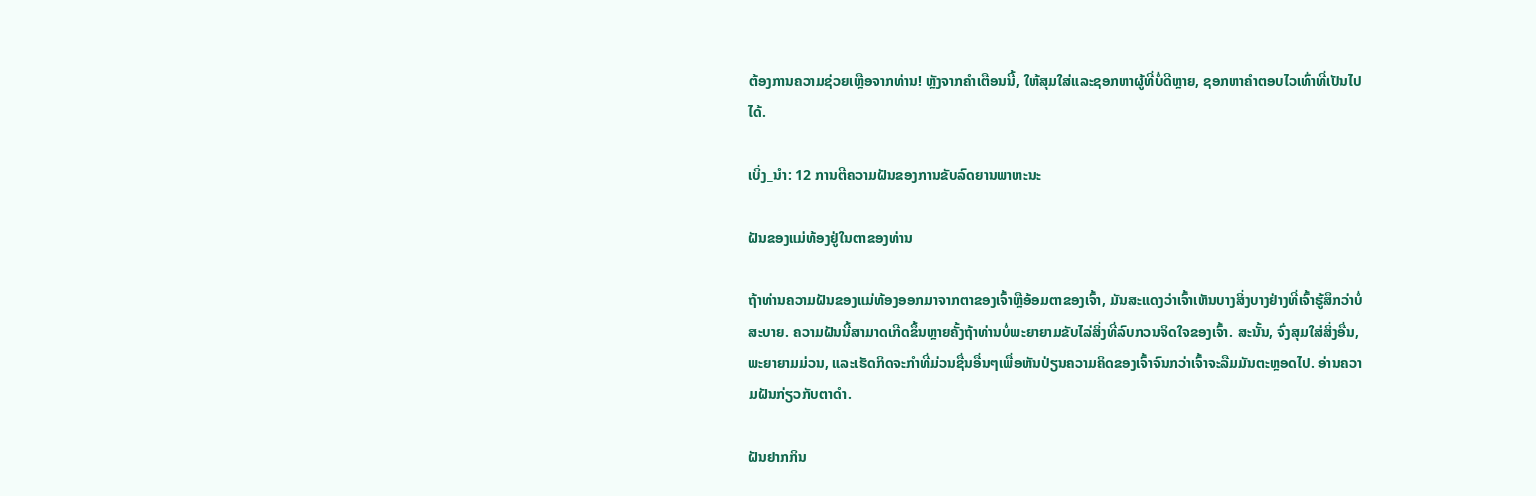ຕ້ອງການຄວາມຊ່ວຍເຫຼືອຈາກທ່ານ! ຫຼັງຈາກຄໍາເຕືອນນີ້, ໃຫ້ສຸມໃສ່ແລະຊອກຫາຜູ້ທີ່ບໍ່ດີຫຼາຍ, ຊອກຫາຄໍາຕອບໄວເທົ່າທີ່ເປັນໄປໄດ້.

ເບິ່ງ_ນຳ: 12 ການຕີຄວາມຝັນຂອງການຂັບລົດຍານພາຫະນະ

ຝັນຂອງແມ່ທ້ອງຢູ່ໃນຕາຂອງທ່ານ

ຖ້າທ່ານຄວາມຝັນຂອງແມ່ທ້ອງອອກມາຈາກຕາຂອງເຈົ້າຫຼືອ້ອມຕາຂອງເຈົ້າ, ມັນສະແດງວ່າເຈົ້າເຫັນບາງສິ່ງບາງຢ່າງທີ່ເຈົ້າຮູ້ສຶກວ່າບໍ່ສະບາຍ. ຄວາມຝັນນີ້ສາມາດເກີດຂຶ້ນຫຼາຍຄັ້ງຖ້າທ່ານບໍ່ພະຍາຍາມຂັບໄລ່ສິ່ງທີ່ລົບກວນຈິດໃຈຂອງເຈົ້າ. ສະນັ້ນ, ຈົ່ງສຸມໃສ່ສິ່ງອື່ນ, ພະຍາຍາມມ່ວນ, ແລະເຮັດກິດຈະກໍາທີ່ມ່ວນຊື່ນອື່ນໆເພື່ອຫັນປ່ຽນຄວາມຄິດຂອງເຈົ້າຈົນກວ່າເຈົ້າຈະລືມມັນຕະຫຼອດໄປ. ອ່ານຄວາມຝັນກ່ຽວກັບຕາດຳ.

ຝັນຢາກກິນ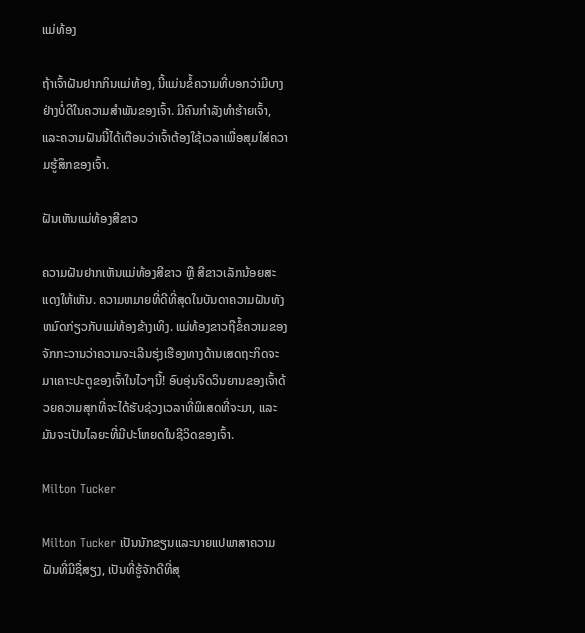ແມ່ທ້ອງ

ຖ້າເຈົ້າຝັນຢາກກິນແມ່ທ້ອງ, ນີ້ແມ່ນຂໍ້ຄວາມທີ່ບອກວ່າມີບາງຢ່າງບໍ່ດີໃນຄວາມສຳພັນຂອງເຈົ້າ. ມີຄົນກຳລັງທຳຮ້າຍເຈົ້າ, ແລະຄວາມຝັນນີ້ໄດ້ເຕືອນວ່າເຈົ້າຕ້ອງໃຊ້ເວລາເພື່ອສຸມໃສ່ຄວາມຮູ້ສຶກຂອງເຈົ້າ.

ຝັນເຫັນແມ່ທ້ອງສີຂາວ

ຄວາມຝັນຢາກເຫັນແມ່ທ້ອງສີຂາວ ຫຼື ສີຂາວເລັກນ້ອຍສະແດງໃຫ້ເຫັນ. ຄວາມຫມາຍທີ່ດີທີ່ສຸດໃນບັນດາຄວາມຝັນທັງຫມົດກ່ຽວກັບແມ່ທ້ອງຂ້າງເທິງ. ແມ່ທ້ອງຂາວຖືຂໍ້ຄວາມຂອງຈັກກະວານວ່າຄວາມຈະເລີນຮຸ່ງເຮືອງທາງດ້ານເສດຖະກິດຈະມາເຄາະປະຕູຂອງເຈົ້າໃນໄວໆນີ້! ອົບອຸ່ນຈິດວິນຍານຂອງເຈົ້າດ້ວຍຄວາມສຸກທີ່ຈະໄດ້ຮັບຊ່ວງເວລາທີ່ພິເສດທີ່ຈະມາ, ແລະມັນຈະເປັນໄລຍະທີ່ມີປະໂຫຍດໃນຊີວິດຂອງເຈົ້າ.

Milton Tucker

Milton Tucker ເປັນນັກຂຽນແລະນາຍແປພາສາຄວາມຝັນທີ່ມີຊື່ສຽງ, ເປັນທີ່ຮູ້ຈັກດີທີ່ສຸ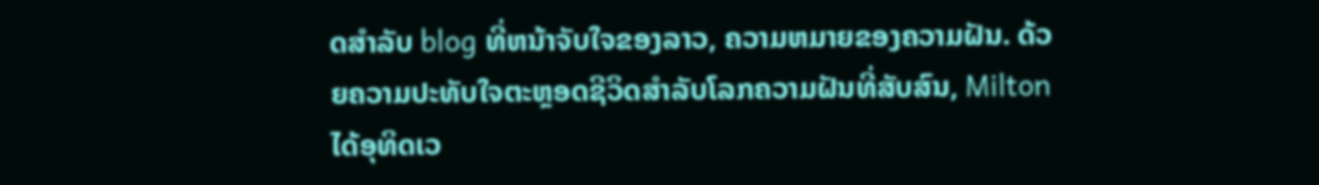ດສໍາລັບ blog ທີ່ຫນ້າຈັບໃຈຂອງລາວ, ຄວາມຫມາຍຂອງຄວາມຝັນ. ດ້ວຍຄວາມປະທັບໃຈຕະຫຼອດຊີວິດສໍາລັບໂລກຄວາມຝັນທີ່ສັບສົນ, Milton ໄດ້ອຸທິດເວ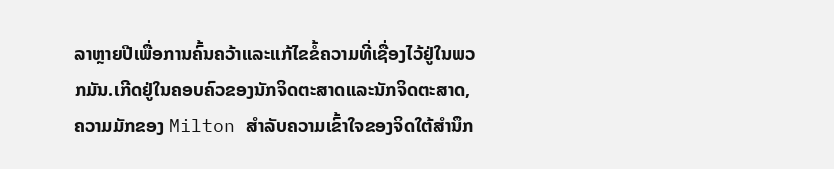ລາຫຼາຍປີເພື່ອການຄົ້ນຄວ້າແລະແກ້ໄຂຂໍ້ຄວາມທີ່ເຊື່ອງໄວ້ຢູ່ໃນພວກມັນ.ເກີດຢູ່ໃນຄອບຄົວຂອງນັກຈິດຕະສາດແລະນັກຈິດຕະສາດ, ຄວາມມັກຂອງ Milton ສໍາລັບຄວາມເຂົ້າໃຈຂອງຈິດໃຕ້ສໍານຶກ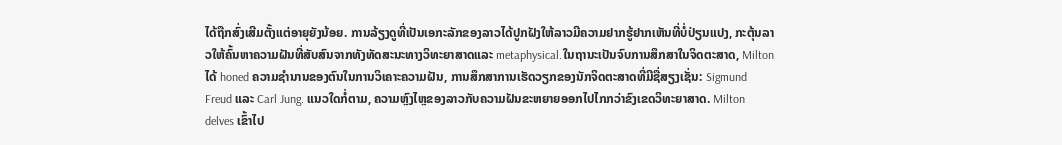ໄດ້ຖືກສົ່ງເສີມຕັ້ງແຕ່ອາຍຸຍັງນ້ອຍ. ການລ້ຽງດູທີ່ເປັນເອກະລັກຂອງລາວໄດ້ປູກຝັງໃຫ້ລາວມີຄວາມຢາກຮູ້ຢາກເຫັນທີ່ບໍ່ປ່ຽນແປງ, ກະຕຸ້ນລາວໃຫ້ຄົ້ນຫາຄວາມຝັນທີ່ສັບສົນຈາກທັງທັດສະນະທາງວິທະຍາສາດແລະ metaphysical.ໃນຖານະເປັນຈົບການສຶກສາໃນຈິດຕະສາດ, Milton ໄດ້ honed ຄວາມຊໍານານຂອງຕົນໃນການວິເຄາະຄວາມຝັນ, ການສຶກສາການເຮັດວຽກຂອງນັກຈິດຕະສາດທີ່ມີຊື່ສຽງເຊັ່ນ: Sigmund Freud ແລະ Carl Jung. ແນວໃດກໍ່ຕາມ, ຄວາມຫຼົງໄຫຼຂອງລາວກັບຄວາມຝັນຂະຫຍາຍອອກໄປໄກກວ່າຂົງເຂດວິທະຍາສາດ. Milton delves ເຂົ້າໄປ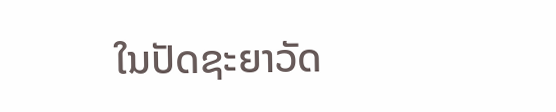ໃນປັດຊະຍາວັດ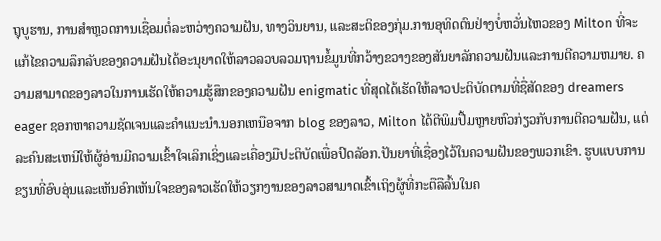ຖຸບູຮານ, ການສໍາຫຼວດການເຊື່ອມຕໍ່ລະຫວ່າງຄວາມຝັນ, ທາງວິນຍານ, ແລະສະຕິຂອງກຸ່ມ.ການອຸທິດຕົນຢ່າງບໍ່ຫວັ່ນໄຫວຂອງ Milton ທີ່ຈະແກ້ໄຂຄວາມລຶກລັບຂອງຄວາມຝັນໄດ້ອະນຸຍາດໃຫ້ລາວລວບລວມຖານຂໍ້ມູນທີ່ກວ້າງຂວາງຂອງສັນຍາລັກຄວາມຝັນແລະການຕີຄວາມຫມາຍ. ຄວາມສາມາດຂອງລາວໃນການເຮັດໃຫ້ຄວາມຮູ້ສຶກຂອງຄວາມຝັນ enigmatic ທີ່ສຸດໄດ້ເຮັດໃຫ້ລາວປະຕິບັດຕາມທີ່ຊື່ສັດຂອງ dreamers eager ຊອກຫາຄວາມຊັດເຈນແລະຄໍາແນະນໍາ.ນອກເຫນືອຈາກ blog ຂອງລາວ, Milton ໄດ້ຕີພິມປື້ມຫຼາຍຫົວກ່ຽວກັບການຕີຄວາມຝັນ, ແຕ່ລະຄົນສະເຫນີໃຫ້ຜູ້ອ່ານມີຄວາມເຂົ້າໃຈເລິກເຊິ່ງແລະເຄື່ອງມືປະຕິບັດເພື່ອປົດລັອກ.ປັນຍາທີ່ເຊື່ອງໄວ້ໃນຄວາມຝັນຂອງພວກເຂົາ. ຮູບແບບການຂຽນທີ່ອົບອຸ່ນແລະເຫັນອົກເຫັນໃຈຂອງລາວເຮັດໃຫ້ວຽກງານຂອງລາວສາມາດເຂົ້າເຖິງຜູ້ທີ່ກະຕືລືລົ້ນໃນຄ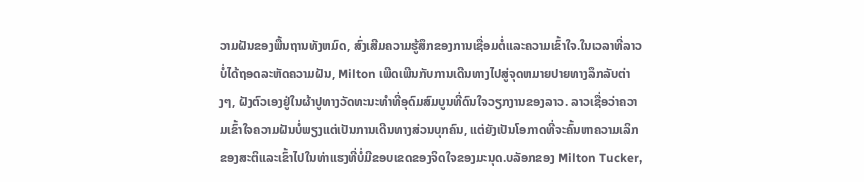ວາມຝັນຂອງພື້ນຖານທັງຫມົດ, ສົ່ງເສີມຄວາມຮູ້ສຶກຂອງການເຊື່ອມຕໍ່ແລະຄວາມເຂົ້າໃຈ.ໃນເວລາທີ່ລາວບໍ່ໄດ້ຖອດລະຫັດຄວາມຝັນ, Milton ເພີດເພີນກັບການເດີນທາງໄປສູ່ຈຸດຫມາຍປາຍທາງລຶກລັບຕ່າງໆ, ຝັງຕົວເອງຢູ່ໃນຜ້າປູທາງວັດທະນະທໍາທີ່ອຸດົມສົມບູນທີ່ດົນໃຈວຽກງານຂອງລາວ. ລາວເຊື່ອວ່າຄວາມເຂົ້າໃຈຄວາມຝັນບໍ່ພຽງແຕ່ເປັນການເດີນທາງສ່ວນບຸກຄົນ, ແຕ່ຍັງເປັນໂອກາດທີ່ຈະຄົ້ນຫາຄວາມເລິກຂອງສະຕິແລະເຂົ້າໄປໃນທ່າແຮງທີ່ບໍ່ມີຂອບເຂດຂອງຈິດໃຈຂອງມະນຸດ.ບລັອກຂອງ Milton Tucker,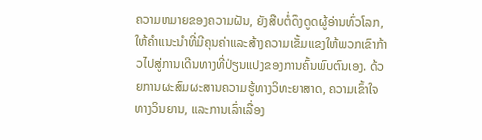ຄວາມຫມາຍຂອງຄວາມຝັນ, ຍັງສືບຕໍ່ດຶງດູດຜູ້ອ່ານທົ່ວໂລກ, ໃຫ້ຄໍາແນະນໍາທີ່ມີຄຸນຄ່າແລະສ້າງຄວາມເຂັ້ມແຂງໃຫ້ພວກເຂົາກ້າວໄປສູ່ການເດີນທາງທີ່ປ່ຽນແປງຂອງການຄົ້ນພົບຕົນເອງ. ດ້ວຍການຜະສົມຜະສານຄວາມຮູ້ທາງວິທະຍາສາດ, ຄວາມເຂົ້າໃຈທາງວິນຍານ, ແລະການເລົ່າເລື່ອງ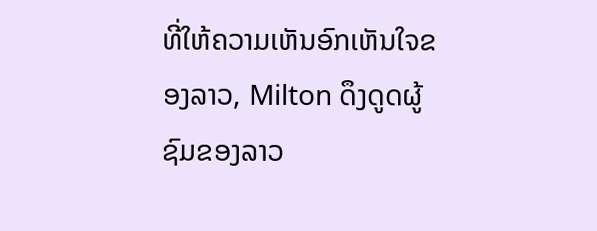ທີ່ໃຫ້ຄວາມເຫັນອົກເຫັນໃຈຂອງລາວ, Milton ດຶງດູດຜູ້ຊົມຂອງລາວ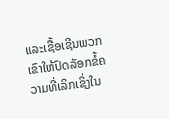ແລະເຊື້ອເຊີນພວກເຂົາໃຫ້ປົດລັອກຂໍ້ຄວາມທີ່ເລິກເຊິ່ງໃນ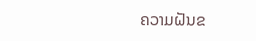ຄວາມຝັນຂ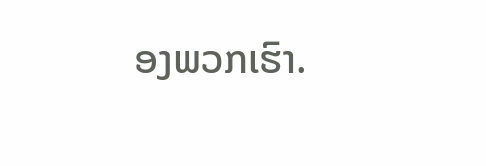ອງພວກເຮົາ.